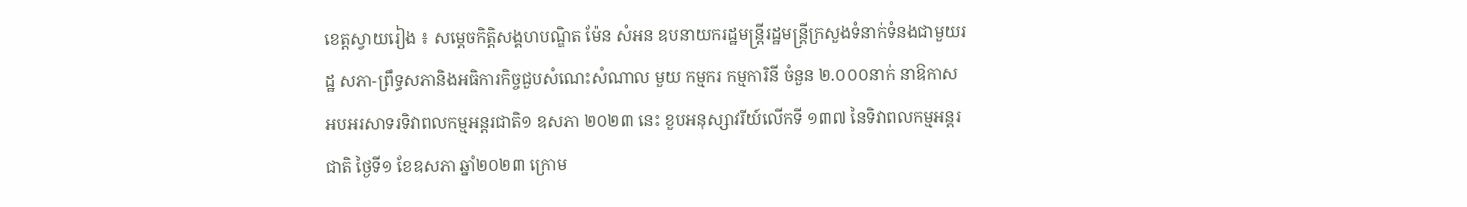ខេត្តស្វាយរៀង ៖ សម្តេចកិត្តិសង្គហបណ្ឌិត ម៉ែន សំអន ឧបនាយករដ្ឋមន្ត្រីរដ្ឋមន្ត្រីក្រសួងទំនាក់ទំនងជាមួយរដ្ឋ សភា-ព្រឹទ្ធសភានិងអធិការកិច្ចជួបសំណេះសំណាល មួយ កម្មករ កម្មការិនី ចំនួន ២.០០០នាក់ នាឱកាសអបអរសាទរទិវាពលកម្មអន្តរជាតិ១ ឧសភា ២០២៣ នេះ ខួបអនុស្សាវរីយ៍លើកទី ១៣៧ នៃទិវាពលកម្មអន្តរជាតិ ថ្ងៃទី១ ខែឧសភា ឆ្នាំ២០២៣ ក្រោម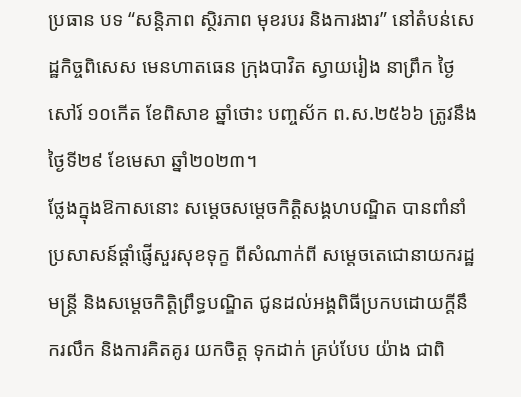ប្រធាន បទ “សន្តិភាព ស្ថិរភាព មុខរបរ និងការងារ” នៅតំបន់សេដ្ឋកិច្ចពិសេស មេនហាតធេន ក្រុងបាវិត ស្វាយរៀង នាព្រឹក ថ្ងៃសៅរ៍ ១០កើត ខែពិសាខ ឆ្នាំថោះ បញ្ចស័ក ព.ស.២៥៦៦ ត្រូវនឹង ថ្ងៃទី២៩ ខែមេសា ឆ្នាំ២០២៣។
ថ្លែងក្នុងឱកាសនោះ សម្តេចសម្តេចកិត្តិសង្គហបណ្ឌិត បានពាំនាំប្រសាសន៍ផ្តាំផ្ញើសួរសុខទុក្ខ ពីសំណាក់ពី សម្តេចតេជោនាយករដ្ឋមន្ត្រី និងសម្ដេចកិត្តិព្រឹទ្ធបណ្ឌិត ជូនដល់អង្គពិធីប្រកបដោយក្តីនឹករលឹក និងការគិតគូរ យកចិត្ត ទុកដាក់ គ្រប់បែប យ៉ាង ជាពិ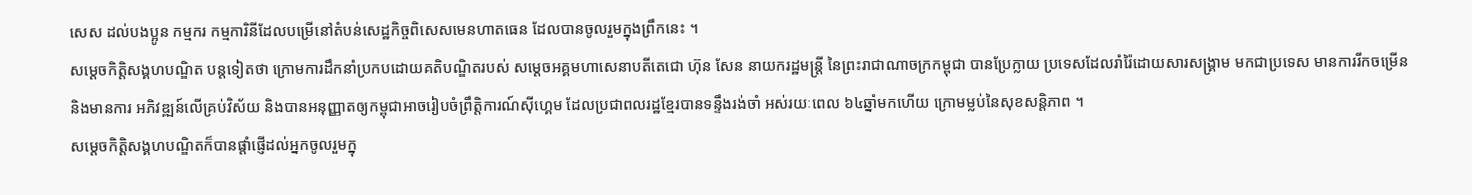សេស ដល់បងប្អូន កម្មករ កម្មការិនីដែលបម្រើនៅតំបន់សេដ្ឋកិច្ចពិសេសមេនហាតធេន ដែលបានចូលរួមក្នុងព្រឹកនេះ ។
សម្តេចកិត្តិសង្គហបណ្ឌិត បន្តទៀតថា ក្រោមការដឹកនាំប្រកបដោយគតិបណ្ឌិតរបស់ សម្តេចអគ្គមហាសេនាបតីតេជោ ហ៊ុន សែន នាយករដ្ឋមន្ត្រី នៃព្រះរាជាណាចក្រកម្ពុជា បានប្រែក្លាយ ប្រទេសដែលរាំរ៉ៃដោយសារសង្គ្រាម មកជាប្រទេស មានការរីកចម្រើននិងមានការ អភិវឌ្ឍន៍លើគ្រប់វិស័យ និងបានអនុញ្ញាតឲ្យកម្ពុជាអាចរៀបចំព្រឹត្តិការណ៍ស៊ីហ្គេម ដែលប្រជាពលរដ្ឋខ្មែរបានទន្ទឹងរង់ចាំ អស់រយៈពេល ៦៤ឆ្នាំមកហើយ ក្រោមម្លប់នៃសុខសន្តិភាព ។
សម្តេចកិត្តិសង្គហបណ្ឌិតក៏បានផ្តាំផ្ញើដល់អ្នកចូលរួមក្នុ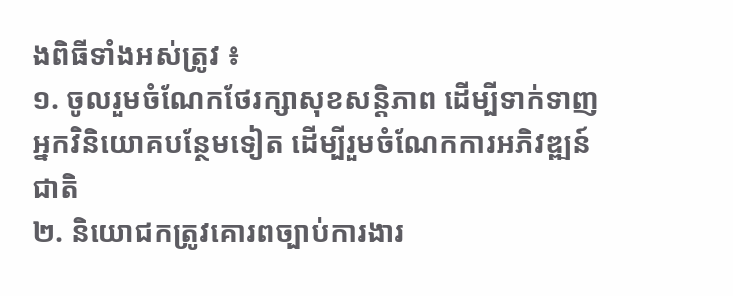ងពិធីទាំងអស់ត្រូវ ៖
១. ចូលរួមចំណែកថែរក្សាសុខសន្តិភាព ដើម្បីទាក់ទាញអ្នកវិនិយោគបន្ថែមទៀត ដើម្បីរួមចំណែកការអភិវឌ្ឍន៍ជាតិ
២. និយោជកត្រូវគោរពច្បាប់ការងារ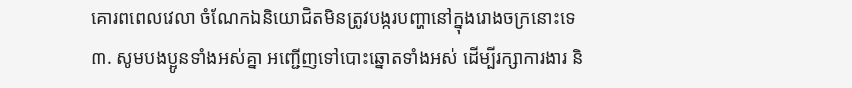គោរពពេលវេលា ចំណែកឯនិយោជិតមិនត្រូវបង្ករបញ្ហានៅក្នុងរោងចក្រនោះទេ
៣. សូមបងប្អូនទាំងអស់គ្នា អញ្ជើញទៅបោះឆ្នោតទាំងអស់ ដើម្បីរក្សាការងារ និ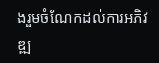ងរួមចំណែកដល់ការអភិវឌ្ឍ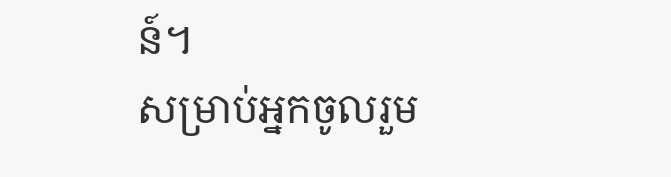ន៍។
សម្រាប់អ្នកចូលរួម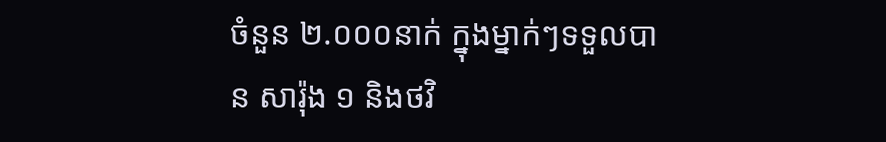ចំនួន ២.០០០នាក់ ក្នុងម្នាក់ៗទទួលបាន សារ៉ុង ១ និងថវិ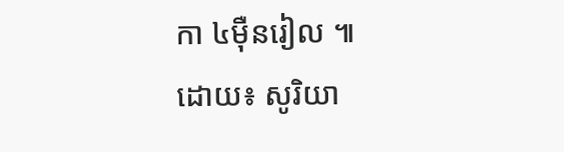កា ៤ម៉ឺនរៀល ៕
ដោយ៖ សូរិយា